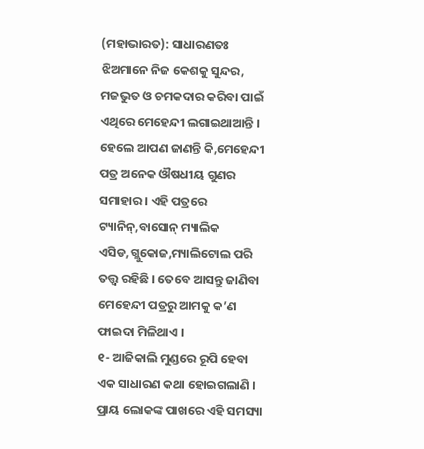(ମହାଭାରତ): ସାଧାରଣତଃ ଝିଅମାନେ ନିଜ କେଶକୁ ସୁନ୍ଦର, ମଜଭୁତ ଓ ଚମକଦାର କରିବା ପାଇଁ ଏଥିରେ ମେହେନ୍ଦୀ ଲଗାଇଥାଆନ୍ତି । ହେଲେ ଆପଣ ଜାଣନ୍ତି କି,ମେହେନ୍ଦୀ ପତ୍ର ଅନେକ ଔଷଧୀୟ ଗୁଣର ସମାହାର । ଏହି ପତ୍ରରେ ଟ୍ୟାନିନ୍,ବାସୋନ୍ ମ୍ୟାଲିକ ଏସିଡ,ଗ୍ଲୁକୋଜ,ମ୍ୟାଲିଟୋଲ ପରି ତତ୍ତ୍ୱ ରହିଛି । ତେବେ ଆସନ୍ତୁ ଜାଣିବା ମେହେନ୍ଦୀ ପତ୍ରରୁ ଆମକୁ କ’ଣ ଫାଇଦା ମିଳିଥାଏ ।
୧- ଆଜିକାଲି ମୁଣ୍ଡରେ ରୂପି ହେବା ଏକ ସାଧାରଣ କଥା ହୋଇଗଲାଣି । ପ୍ରାୟ ଲୋକଙ୍କ ପାଖରେ ଏହି ସମସ୍ୟା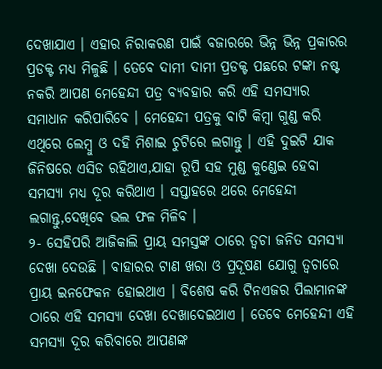ଦେଖାଯାଏ । ଏହାର ନିରାକରଣ ପାଇଁ ବଜାରରେ ଭିନ୍ନ ଭିନ୍ନ ପ୍ରକାରର ପ୍ରଡକ୍ଟ ମଧ୍ୟ ମିଳୁଛି । ତେବେ ଦାମୀ ଦାମୀ ପ୍ରଡକ୍ଟ ପଛରେ ଟଙ୍କା ନଷ୍ଟ ନକରି ଆପଣ ମେହେନ୍ଦୀ ପତ୍ର ବ୍ୟବହାର କରି ଏହି ସମସ୍ୟାର ସମାଧାନ କରିପାରିବେ । ମେହେନ୍ଦୀ ପତ୍ରକୁ ବାଟି କିମ୍ବା ଗୁଣ୍ଡ କରି ଏଥିରେ ଲେମ୍ବୁ ଓ ଦହି ମିଶାଇ ଚୁଟିରେ ଲଗାନ୍ତୁ । ଏହି ଦୁଇଟି ଯାକ ଜିନିଷରେ ଏସିଡ ରହିଥାଏ,ଯାହା ରୂପି ସହ ମୁଣ୍ଡ କୁଣ୍ଡେଇ ହେବା ସମସ୍ୟା ମଧ୍ୟ ଦୂର କରିଥାଏ । ସପ୍ତାହରେ ଥରେ ମେହେନ୍ଦୀ ଲଗାନ୍ତୁ,ଦେଖିବେ ଭଲ ଫଳ ମିଳିବ ।
୨- ସେହିପରି ଆଜିକାଲି ପ୍ରାୟ ସମସ୍ତଙ୍କ ଠାରେ ତ୍ୱଚା ଜନିତ ସମସ୍ୟା ଦେଖା ଦେଉଛି । ବାହାରର ଟାଣ ଖରା ଓ ପ୍ରଦୂଷଣ ଯୋଗୁ ତ୍ୱଚାରେ ପ୍ରାୟ ଇନଫେକନ ହୋଇଥାଏ । ବିଶେଷ କରି ଟିନଏଜର ପିଲାମାନଙ୍କ ଠାରେ ଏହି ସମସ୍ୟା ଦେଖା ଦେଖାଦେଇଥାଏ । ତେବେ ମେହେନ୍ଦୀ ଏହି ସମସ୍ୟା ଦୂର କରିବାରେ ଆପଣଙ୍କ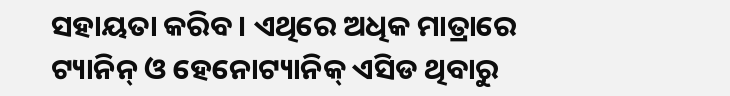ସହାୟତା କରିବ । ଏଥିରେ ଅଧିକ ମାତ୍ରାରେ ଟ୍ୟାନିନ୍ ଓ ହେନୋଟ୍ୟାନିକ୍ ଏସିଡ ଥିବାରୁ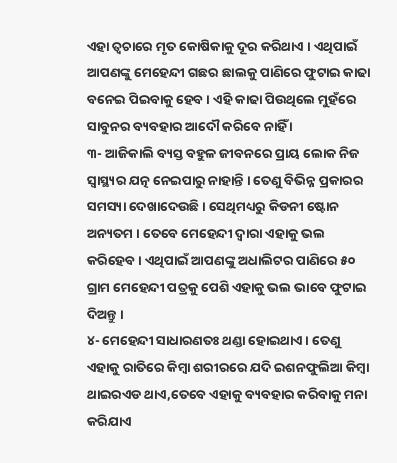ଏହା ତ୍ୱଚାରେ ମୃତ କୋଷିକାକୁ ଦୂର କରିଥାଏ । ଏଥିପାଇଁ ଆପଣଙ୍କୁ ମେହେନ୍ଦୀ ଗଛର ଛାଲକୁ ପାଣିରେ ଫୁଟାଇ କାଢା ବନେଇ ପିଇବାକୁ ହେବ । ଏହି କାଢା ପିଉଥିଲେ ମୁହଁରେ ସାବୁନର ବ୍ୟବହାର ଆଦୌ କରିବେ ନାହିଁ ।
୩- ଆଜିକାଲି ବ୍ୟସ୍ତ ବହୁଳ ଜୀବନରେ ପ୍ରାୟ ଲୋକ ନିଜ ସ୍ୱାସ୍ଥ୍ୟର ଯତ୍ନ ନେଇପାରୁ ନାହାନ୍ତି । ତେଣୁ ବିଭିନ୍ନ ପ୍ରକାରର ସମସ୍ୟା ଦେଖାଦେଉଛି । ସେଥିମଧ୍ୟରୁ କିଡନୀ ଷ୍ଟୋନ ଅନ୍ୟତମ । ତେବେ ମେହେନ୍ଦୀ ଦ୍ୱାରା ଏହାକୁ ଭଲ କରିହେବ । ଏଥିପାଇଁ ଆପଣଙ୍କୁ ଅଧାଲିଟର ପାଣିରେ ୫୦ ଗ୍ରାମ ମେହେନ୍ଦୀ ପତ୍ରକୁ ପେଶି ଏହାକୁ ଭଲ ଭାବେ ଫୁଟାଇ ଦିଅନ୍ତୁ ।
୪- ମେହେନ୍ଦୀ ସାଧାରଣତଃ ଥଣ୍ଡା ହୋଇଥାଏ । ତେଣୁ ଏହାକୁ ରାତିରେ କିମ୍ବା ଶରୀରରେ ଯଦି ଇଶନଫୁଲିଆ କିମ୍ବା ଥାଇରଏଡ ଥାଏ,ତେବେ ଏହାକୁ ବ୍ୟବହାର କରିବାକୁ ମନା କରିଯାଏ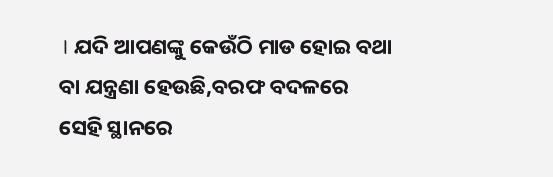। ଯଦି ଆପଣଙ୍କୁ କେଉଁଠି ମାଡ ହୋଇ ବଥା ବା ଯନ୍ତ୍ରଣା ହେଉଛି,ବରଫ ବଦଳରେ ସେହି ସ୍ଥାନରେ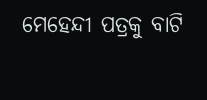ମେହେନ୍ଦୀ ପତ୍ରକୁ ବାଟି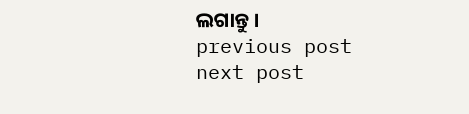ଲଗାନ୍ତୁ ।
previous post
next post